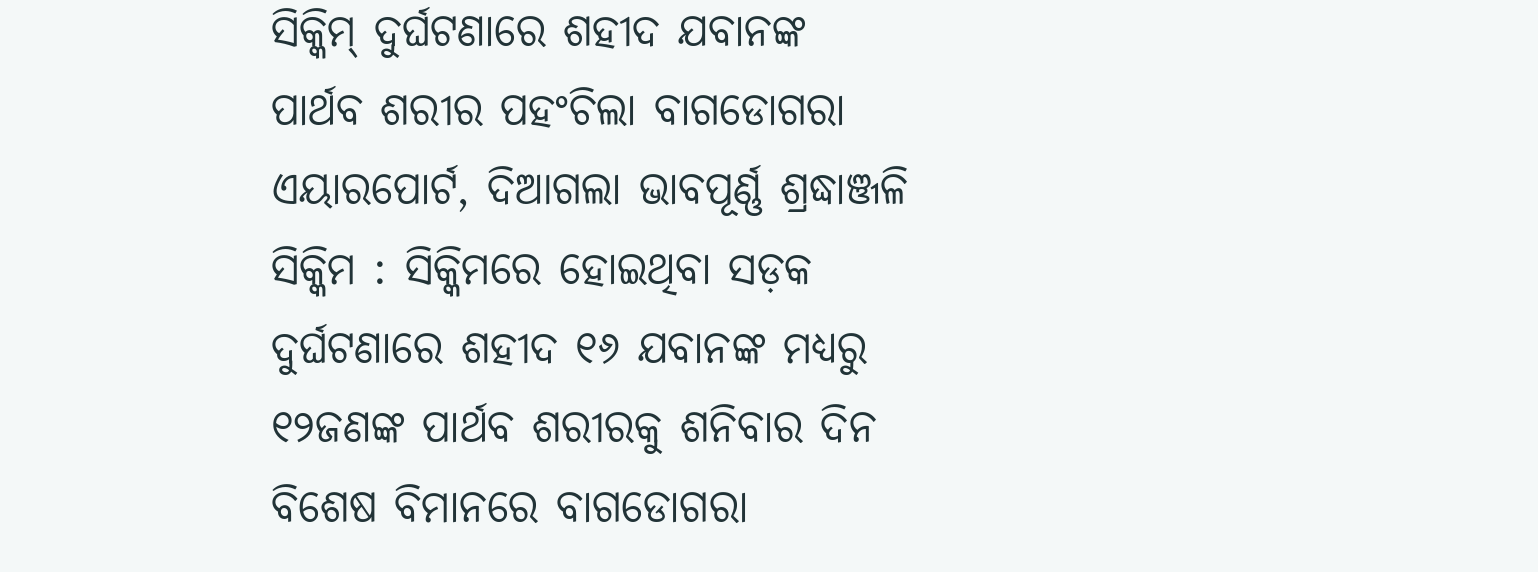ସିକ୍କିମ୍ ଦୁର୍ଘଟଣାରେ ଶହୀଦ ଯବାନଙ୍କ ପାର୍ଥବ ଶରୀର ପହଂଚିଲା ବାଗଡୋଗରା ଏୟାରପୋର୍ଟ, ଦିଆଗଲା ଭାବପୂର୍ଣ୍ଣ ଶ୍ରଦ୍ଧାଞ୍ଜଳି
ସିକ୍କିମ : ସିକ୍କିମରେ ହୋଇଥିବା ସଡ଼କ ଦୁର୍ଘଟଣାରେ ଶହୀଦ ୧୬ ଯବାନଙ୍କ ମଧ୍ୟରୁ ୧୨ଜଣଙ୍କ ପାର୍ଥବ ଶରୀରକୁ ଶନିବାର ଦିନ ବିଶେଷ ବିମାନରେ ବାଗଡୋଗରା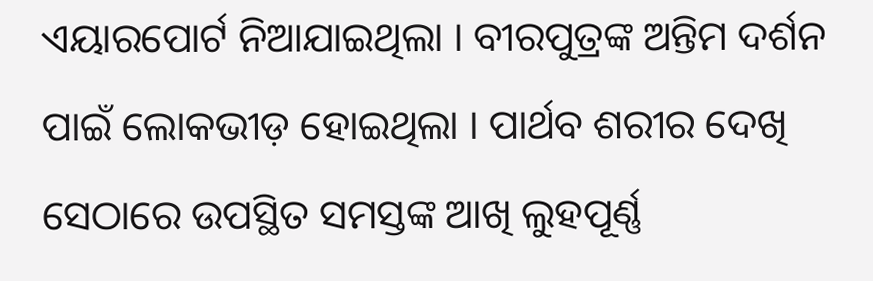ଏୟାରପୋର୍ଟ ନିଆଯାଇଥିଲା । ବୀରପୁତ୍ରଙ୍କ ଅନ୍ତିମ ଦର୍ଶନ ପାଇଁ ଲୋକଭୀଡ଼ ହୋଇଥିଲା । ପାର୍ଥବ ଶରୀର ଦେଖି ସେଠାରେ ଉପସ୍ଥିତ ସମସ୍ତଙ୍କ ଆଖି ଲୁହପୂର୍ଣ୍ଣ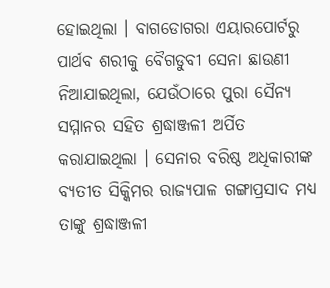ହୋଇଥିଲା । ବାଗଡୋଗରା ଏୟାରପୋର୍ଟରୁ ପାର୍ଥବ ଶରୀକୁ ବୈଗଡୁବୀ ସେନା ଛାଉଣୀ ନିଆଯାଇଥିଲା, ଯେଉଁଠାରେ ପୁରା ସୈନ୍ୟ ସମ୍ମାନର ସହିତ ଶ୍ରଦ୍ଧାଞ୍ଜଳୀ ଅର୍ପିତ କରାଯାଇଥିଲା । ସେନାର ବରିଷ୍ଠ ଅଧିକାରୀଙ୍କ ବ୍ୟତୀତ ସିକ୍କିମର ରାଜ୍ୟପାଳ ଗଙ୍ଗାପ୍ରସାଦ ମଧ୍ୟ ତାଙ୍କୁ ଶ୍ରଦ୍ଧାଞ୍ଜଳୀ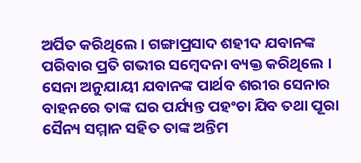ଅର୍ପିତ କରିଥିଲେ । ଗଙ୍ଗାପ୍ରସାଦ ଶହୀଦ ଯବାନଙ୍କ ପରିବାର ପ୍ରତି ଗଭୀର ସମ୍ବେଦନା ବ୍ୟକ୍ତ କରିଥିଲେ । ସେନା ଅନୁଯାୟୀ ଯବାନଙ୍କ ପାର୍ଥବ ଶରୀର ସେନାର ବାହନରେ ତାଙ୍କ ଘର ପର୍ଯ୍ୟନ୍ତ ପହଂଚା ଯିବ ତଥା ପୂରା ସୈନ୍ୟ ସମ୍ମାନ ସହିତ ତାଙ୍କ ଅନ୍ତିମ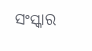ସଂସ୍କାର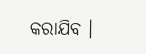କରାଯିବ ।